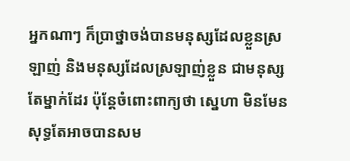អ្នកណាៗ ក៏ប្រាថ្នាចង់បានមនុស្សដែលខ្លួនស្រឡាញ់ និងមនុស្សដែលស្រឡាញ់ខ្លួន ជាមនុស្សតែម្នាក់ដែរ ប៉ុន្តែចំពោះពាក្យថា ស្នេហា មិនមែនសុទ្ធតែអាចបានសម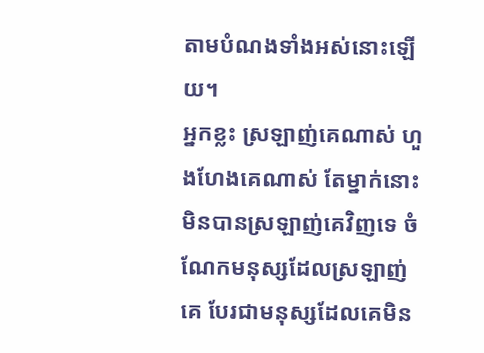តាមបំណងទាំងអស់នោះឡើយ។
អ្នកខ្លះ ស្រឡាញ់គេណាស់ ហួងហែងគេណាស់ តែម្នាក់នោះ មិនបានស្រឡាញ់គេវិញទេ ចំណែកមនុស្សដែលស្រឡាញ់គេ បែរជាមនុស្សដែលគេមិន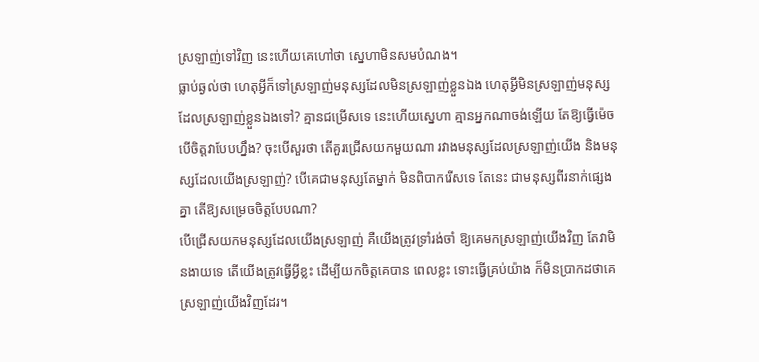ស្រឡាញ់ទៅវិញ នេះហើយគេហៅថា ស្នេហាមិនសមបំណង។
ធ្លាប់ឆ្ងល់ថា ហេតុអ្វីក៏ទៅស្រឡាញ់មនុស្សដែលមិនស្រឡាញ់ខ្លួនឯង ហេតុអ្វីមិនស្រឡាញ់មនុស្សដែលស្រឡាញ់ខ្លួនឯងទៅ? គ្មានជម្រើសទេ នេះហើយស្នេហា គ្មានអ្នកណាចង់ឡើយ តែឱ្យធ្វើម៉េច បើចិត្តវាបែបហ្នឹង? ចុះបើសួរថា តើគួរជ្រើសយកមួយណា រវាងមនុស្សដែលស្រឡាញ់យើង និងមនុស្សដែលយើងស្រឡាញ់? បើគេជាមនុស្សតែម្នាក់ មិនពិបាករើសទេ តែនេះ ជាមនុស្សពីរនាក់ផ្សេងគ្នា តើឱ្យសម្រេចចិត្តបែបណា?
បើជ្រើសយកមនុស្សដែលយើងស្រឡាញ់ គឺយើងត្រូវទ្រាំរង់ចាំ ឱ្យគេមកស្រឡាញ់យើងវិញ តែវាមិនងាយទេ តើយើងត្រូវធ្វើអ្វីខ្លះ ដើម្បីយកចិត្តគេបាន ពេលខ្លះ ទោះធ្វើគ្រប់យ៉ាង ក៏មិនប្រាកដថាគេស្រឡាញ់យើងវិញដែរ។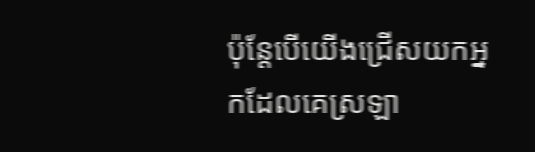ប៉ុន្តែបើយើងជ្រើសយកអ្នកដែលគេស្រឡា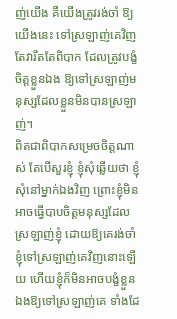ញ់យើង គឺយើងត្រូវរង់ចាំ ឱ្យយើងនេះ ទៅស្រឡាញ់គេវិញ តែវារឹតតែពិបាក ដែលត្រូវបង្ខំចិត្តខ្លួនឯង ឱ្យទៅស្រឡាញ់មនុស្សដែលខ្លួនមិនបានស្រឡាញ់។
ពិតជាពិបាកសម្រេចចិត្តណាស់ តែបើសួរខ្ញុំ ខ្ញុំសុំឆ្លើយថា ខ្ញុំសុំនៅម្នាក់ឯងវិញ ព្រោះខ្ញុំមិនអាចធ្វើបាបចិត្តមនុស្សដែលស្រឡាញ់ខ្ញុំ ដោយឱ្យគេរង់ចាំខ្ញុំទៅស្រឡាញ់គេវិញនោះឡើយ ហើយខ្ញុំក៏មិនអាចបង្ខំខ្លួនឯងឱ្យទៅស្រឡាញ់គេ ទាំងដែ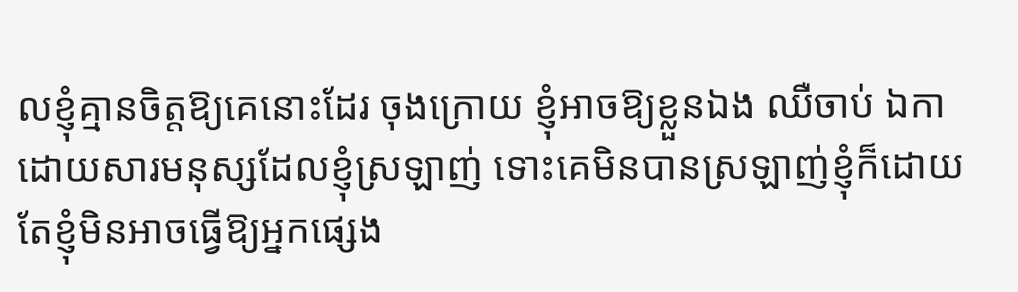លខ្ញុំគ្មានចិត្តឱ្យគេនោះដែរ ចុងក្រោយ ខ្ញុំអាចឱ្យខ្លួនឯង ឈឺចាប់ ឯកា ដោយសារមនុស្សដែលខ្ញុំស្រឡាញ់ ទោះគេមិនបានស្រឡាញ់ខ្ញុំក៏ដោយ តែខ្ញុំមិនអាចធ្វើឱ្យអ្នកផ្សេង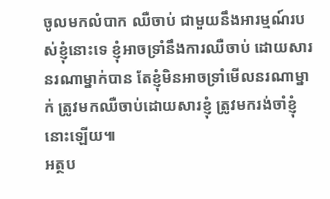ចូលមកលំបាក ឈឺចាប់ ជាមួយនឹងអារម្មណ៍របស់ខ្ញុំនោះទេ ខ្ញុំអាចទ្រាំនឹងការឈឺចាប់ ដោយសារនរណាម្នាក់បាន តែខ្ញុំមិនអាចទ្រាំមើលនរណាម្នាក់ ត្រូវមកឈឺចាប់ដោយសារខ្ញុំ ត្រូវមករង់ចាំខ្ញុំនោះឡើយ៕
អត្ថប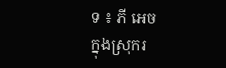ទ ៖ ភី អេច
ក្នុងស្រុករ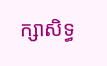ក្សាសិទ្ធ